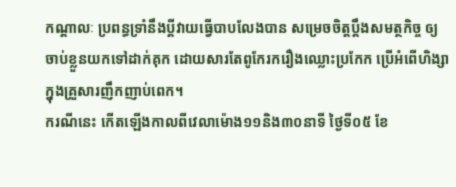កណ្ដាលៈ ប្រពន្ធទ្រាំនឹងប្ដីវាយធ្វើបាបលែងបាន សម្រេចចិត្តប្ដឹងសមត្ថកិច្ច ឲ្យចាប់ខ្លួនយកទៅដាក់គុក ដោយសារតែពូកែរករឿងឈ្លោះប្រកែក ប្រើអំពើហិង្សាក្នុងគ្រួសារញឹកញាប់ពេក។
ករណីនេះ កើតឡើងកាលពីវេលាម៉ោង១១និង៣០នាទី ថ្ងៃទី០៥ ខែ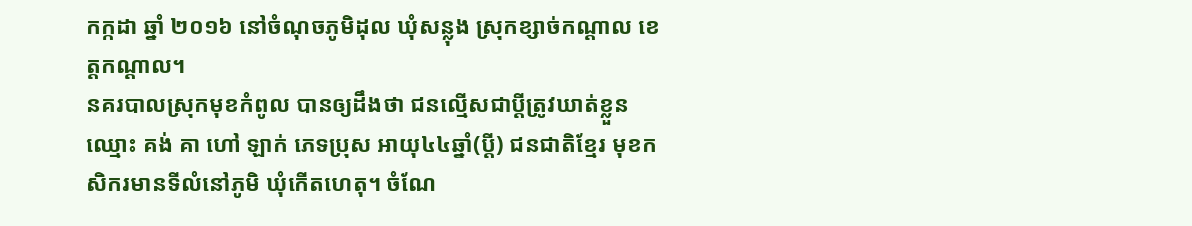កក្កដា ឆ្នាំ ២០១៦ នៅចំណុចភូមិដុល ឃុំសន្លុង ស្រុកខ្សាច់កណ្ដាល ខេត្តកណ្ដាល។
នគរបាលស្រុកមុខកំពូល បានឲ្យដឹងថា ជនល្មើសជាប្ដីត្រូវឃាត់ខ្លួន ឈ្មោះ គង់ គា ហៅ ឡាក់ ភេទប្រុស អាយុ៤៤ឆ្នាំ(ប្តី) ជនជាតិខ្មែរ មុខកសិករមានទីលំនៅភូមិ ឃុំកើតហេតុ។ ចំណែ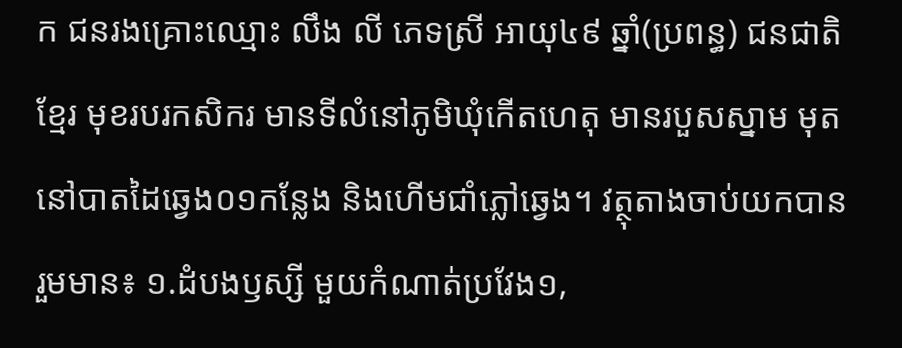ក ជនរងគ្រោះឈ្មោះ លឹង លី ភេទស្រី អាយុ៤៩ ឆ្នាំ(ប្រពន្ធ) ជនជាតិខ្មែរ មុខរបរកសិករ មានទីលំនៅភូមិឃុំកើតហេតុ មានរបួសស្នាម មុតនៅបាតដៃឆ្វេង០១កន្លែង និងហើមជាំភ្លៅឆ្វេង។ វត្ថុតាងចាប់យកបានរួមមាន៖ ១.ដំបងឫស្សី មួយកំណាត់ប្រវែង១,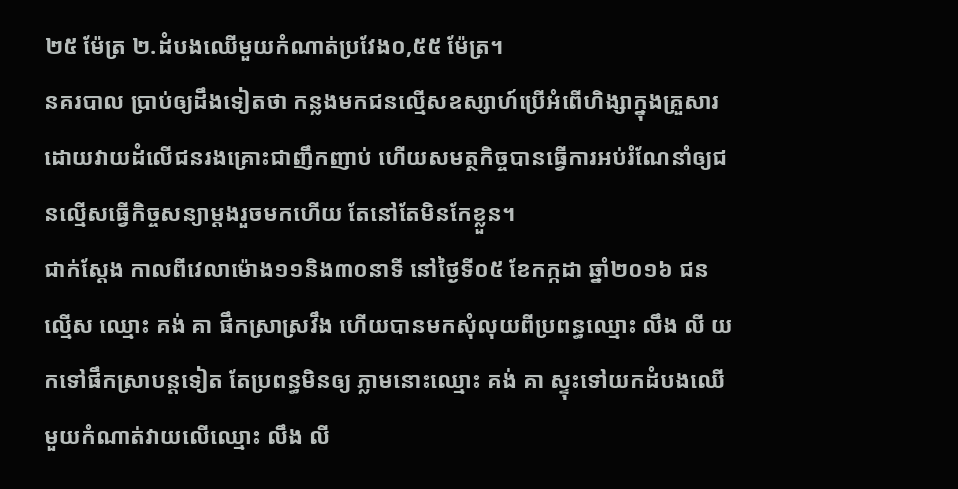២៥ ម៉ែត្រ ២.ដំបងឈើមួយកំណាត់ប្រវែង០,៥៥ ម៉ែត្រ។
នគរបាល ប្រាប់ឲ្យដឹងទៀតថា កន្លងមកជនល្មើសឧស្សាហ៍ប្រើអំពើហិង្សាក្នុងគ្រួសារ ដោយវាយដំលើជនរងគ្រោះជាញឹកញាប់ ហើយសមត្ថកិច្ចបានធ្វើការអប់រំណែនាំឲ្យជនល្មើសធ្វើកិច្ចសន្យាម្តងរួចមកហើយ តែនៅតែមិនកែខ្លួន។
ជាក់ស្តែង កាលពីវេលាម៉ោង១១និង៣០នាទី នៅថ្ងៃទី០៥ ខែកក្កដា ឆ្នាំ២០១៦ ជនល្មើស ឈ្មោះ គង់ គា ផឹកស្រាស្រវឹង ហើយបានមកសុំលុយពីប្រពន្ធឈ្មោះ លឹង លី យកទៅផឹកស្រាបន្តទៀត តែប្រពន្ធមិនឲ្យ ភ្លាមនោះឈ្មោះ គង់ គា ស្ទុះទៅយកដំបងឈើមួយកំណាត់វាយលើឈ្មោះ លឹង លី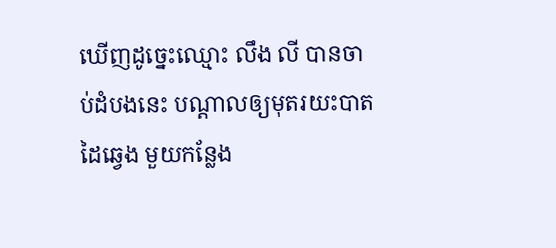ឃើញដូច្នេះឈ្មោះ លឹង លី បានចាប់ដំបងនេះ បណ្តាលឲ្យមុតរយះបាតដៃឆ្វេង មួយកន្លែង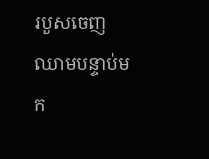របួសចេញឈាមបន្ទាប់មក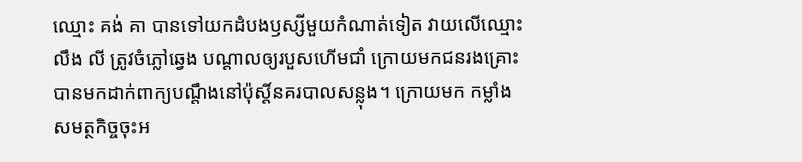ឈ្មោះ គង់ គា បានទៅយកដំបងឫស្សីមួយកំណាត់ទៀត វាយលើឈ្មោះ លឹង លី ត្រូវចំភ្លៅឆ្វេង បណ្តាលឲ្យរបួសហើមជាំ ក្រោយមកជនរងគ្រោះបានមកដាក់ពាក្យបណ្តឹងនៅប៉ុស្តិ៍នគរបាលសន្លុង។ ក្រោយមក កម្លាំងសមត្ថកិច្ចចុះអ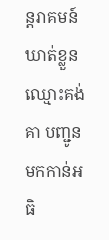ន្តរាគមន៍ឃាត់ខ្លួន ឈ្មោះគង់ គា បញ្ជូនមកកាន់អធិ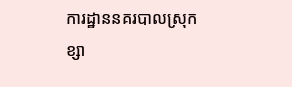ការដ្ឋាននគរបាលស្រុកខ្សា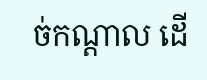ច់កណ្តាល ដើ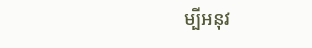ម្បីអនុវ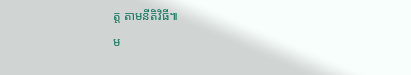ត្ត តាមនីតិវិធី៕
ម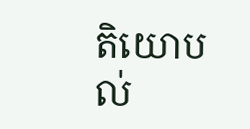តិយោបល់